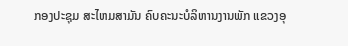ກອງປະຊຸມ ສະໄຫມສາມັນ ຄົບຄະນະບໍລິຫານງານພັກ ແຂວງອຸ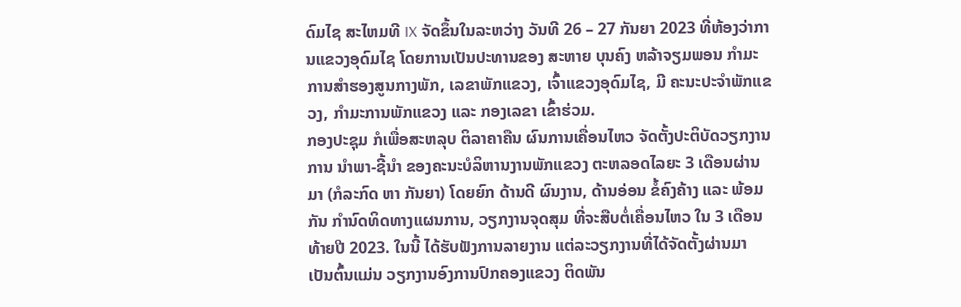ດົມໄຊ ສະໄຫມທີ IX ຈັດຂຶ້ນໃນລະຫວ່າງ ວັນທີ 26 – 27 ກັນຍາ 2023 ທີ່ຫ້ອງວ່າການແຂວງອຸດົມໄຊ ໂດຍການເປັນປະທານຂອງ ສະຫາຍ ບຸນຄົງ ຫລ້າຈຽມພອນ ກຳມະການສຳຮອງສູນກາງພັກ, ເລຂາພັກແຂວງ, ເຈົ້າແຂວງອຸດົມໄຊ, ມີ ຄະນະປະຈຳພັກແຂວງ, ກຳມະການພັກແຂວງ ແລະ ກອງເລຂາ ເຂົ້າຮ່ວມ.
ກອງປະຊຸມ ກໍເພື່ອສະຫລຸບ ຕິລາຄາຄືນ ຜົນການເຄື່ອນໄຫວ ຈັດຕັ້ງປະຕິບັດວຽກງານການ ນຳພາ-ຊີ້ນໍາ ຂອງຄະນະບໍລິຫານງານພັກແຂວງ ຕະຫລອດໄລຍະ 3 ເດືອນຜ່ານມາ (ກໍລະກົດ ຫາ ກັນຍາ) ໂດຍຍົກ ດ້ານດີ ຜົນງານ, ດ້ານອ່ອນ ຂໍ້ຄົງຄ້າງ ແລະ ພ້ອມກັນ ກໍານົດທິດທາງແຜນການ, ວຽກງານຈຸດສຸມ ທີ່ຈະສືບຕໍ່ເຄື່ອນໄຫວ ໃນ 3 ເດືອນ ທ້າຍປີ 2023. ໃນນີ້ ໄດ້ຮັບຟັງການລາຍງານ ແຕ່ລະວຽກງານທີ່ໄດ້ຈັດຕັ້ງຜ່ານມາ ເປັນຕົ້ນແມ່ນ ວຽກງານອົງການປົກຄອງແຂວງ ຕິດພັນ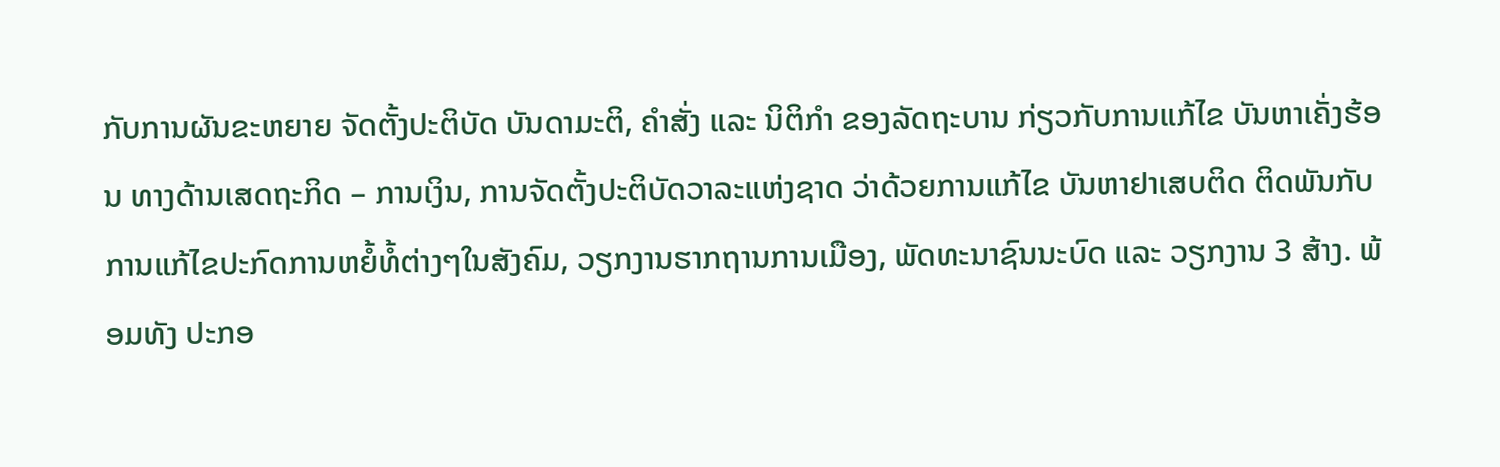ກັບການຜັນຂະຫຍາຍ ຈັດຕັ້ງປະຕິບັດ ບັນດາມະຕິ, ຄຳສັ່ງ ແລະ ນິຕິກຳ ຂອງລັດຖະບານ ກ່ຽວກັບການແກ້ໄຂ ບັນຫາເຄັ່ງຮ້ອນ ທາງດ້ານເສດຖະກິດ – ການເງິນ, ການຈັດຕັ້ງປະຕິບັດວາລະແຫ່ງຊາດ ວ່າດ້ວຍການແກ້ໄຂ ບັນຫາຢາເສບຕິດ ຕິດພັນກັບການແກ້ໄຂປະກົດການຫຍໍ້ທໍ້ຕ່າງໆໃນສັງຄົມ, ວຽກງານຮາກຖານການເມືອງ, ພັດທະນາຊົນນະບົດ ແລະ ວຽກງານ 3 ສ້າງ. ພ້ອມທັງ ປະກອ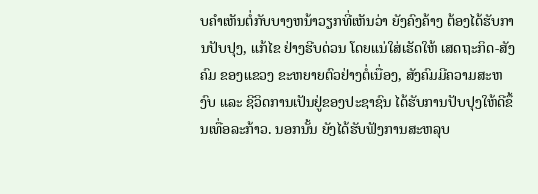ບຄຳເຫັນຕໍ່ກັບບາງຫນ້າວຽກທີ່ເຫັນວ່າ ຍັງຄົງຄ້າງ ຕ້ອງໄດ້ຮັບການປັບປຸງ, ແກ້ໄຂ ຢ່າງຮີບດ່ວນ ໂດຍແນ່ໃສ່ເຮັດໃຫ້ ເສດຖະກິດ-ສັງຄົມ ຂອງແຂວງ ຂະຫຍາຍຕົວຢ່າງຕໍ່ເນື່ອງ, ສັງຄົມມີຄວາມສະຫງົບ ແລະ ຊີວິດການເປັນຢູ່ຂອງປະຊາຊົນ ໄດ້ຮັບການປັບປຸງໃຫ້ດີຂຶ້ນເທື່ອລະກ້າວ. ນອກນັ້ນ ຍັງໄດ້ຮັບຟັງການສະຫລຸບ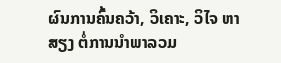ຜົນການຄົ້ນຄວ້າ, ວິເຄາະ, ວິໄຈ ຫາສຽງ ຕໍ່ການນໍາພາລວມ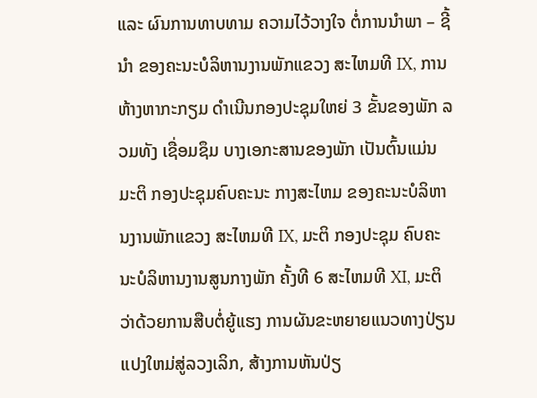ແລະ ຜົນການທາບທາມ ຄວາມໄວ້ວາງໃຈ ຕໍ່ການນຳພາ – ຊີ້ນໍາ ຂອງຄະນະບໍລິຫານງານພັກແຂວງ ສະໄຫມທີ IX, ການຫ້າງຫາກະກຽມ ດໍາເນີນກອງປະຊຸມໃຫຍ່ 3 ຂັ້ນຂອງພັກ ລວມທັງ ເຊື່ອມຊຶມ ບາງເອກະສານຂອງພັກ ເປັນຕົ້ນແມ່ນ ມະຕິ ກອງປະຊຸມຄົບຄະນະ ກາງສະໄຫມ ຂອງຄະນະບໍລິຫານງານພັກແຂວງ ສະໄຫມທີ IX, ມະຕິ ກອງປະຊຸມ ຄົບຄະນະບໍລິຫານງານສູນກາງພັກ ຄັ້ງທີ 6 ສະໄຫມທີ XI, ມະຕິ ວ່າດ້ວຍການສືບຕໍ່ຍູ້ແຮງ ການຜັນຂະຫຍາຍແນວທາງປ່ຽນແປງໃຫມ່ສູ່ລວງເລິກ, ສ້າງການຫັນປ່ຽ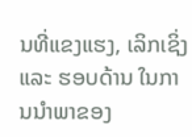ນທີ່ແຂງແຮງ, ເລິກເຊິ່ງ ແລະ ຮອບດ້ານ ໃນການນຳພາຂອງ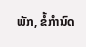ພັກ, ຂໍ້ກຳນົດ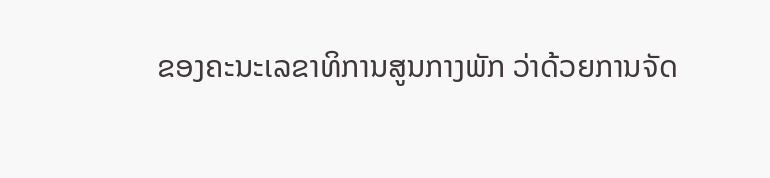ຂອງຄະນະເລຂາທິການສູນກາງພັກ ວ່າດ້ວຍການຈັດ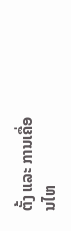ຕັ້ງ ແລະ ການເຄື່ອນໄຫ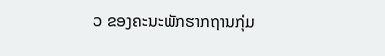ວ ຂອງຄະນະພັກຮາກຖານກຸ່ມ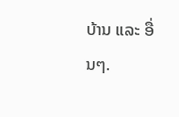ບ້ານ ແລະ ອື່ນໆ.